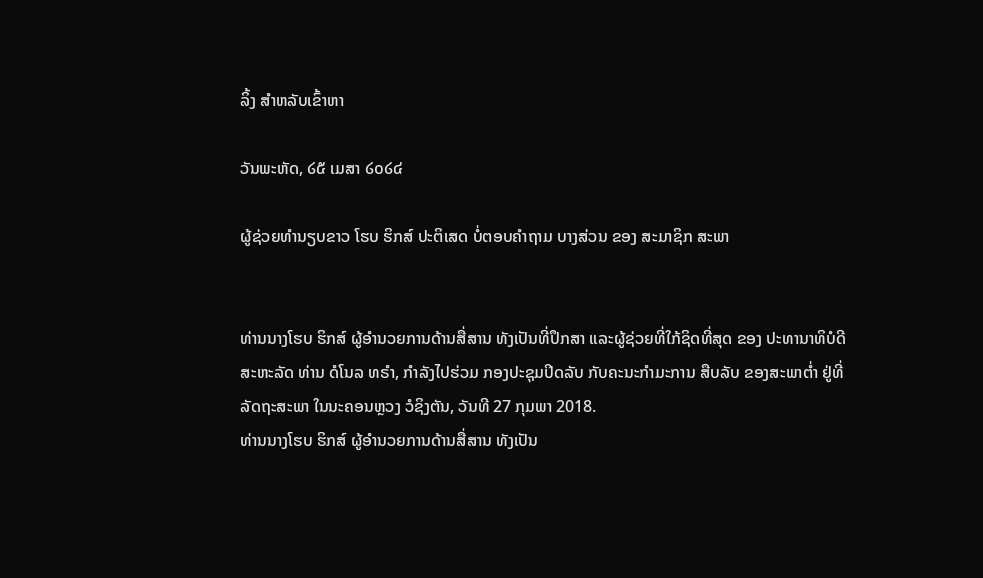ລິ້ງ ສຳຫລັບເຂົ້າຫາ

ວັນພະຫັດ, ໒໕ ເມສາ ໒໐໒໔

ຜູ້ຊ່ວຍທຳນຽບຂາວ ໂຮບ ຮິກສ໌ ປະຕິເສດ ບໍ່ຕອບຄຳຖາມ ບາງສ່ວນ ຂອງ ສະມາຊິກ ສະພາ


ທ່ານນາງໂຮບ ຮິກສ໌ ຜູ້ອຳນວຍການດ້ານສື່ສານ ທັງເປັນທີ່ປຶກສາ ແລະຜູ້ຊ່ວຍທີ່ໃກ້ຊິດທີ່ສຸດ ຂອງ ປະທານາທິບໍດີ ສະຫະລັດ ທ່ານ ດໍໂນລ ທຣຳ, ກຳລັງໄປຮ່ວມ ກອງປະຊຸມປິດລັບ ກັບຄະນະກຳມະການ ສືບລັບ ຂອງສະພາຕ່ຳ ຢູ່ທີ່ລັດຖະສະພາ ໃນນະຄອນຫຼວງ ວໍຊິງຕັນ, ວັນທີ 27 ກຸມພາ 2018.
ທ່ານນາງໂຮບ ຮິກສ໌ ຜູ້ອຳນວຍການດ້ານສື່ສານ ທັງເປັນ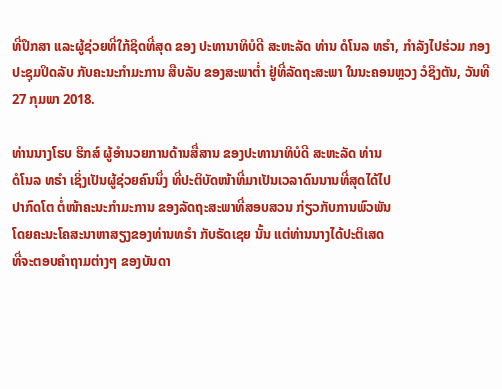ທີ່ປຶກສາ ແລະຜູ້ຊ່ວຍທີ່ໃກ້ຊິດທີ່ສຸດ ຂອງ ປະທານາທິບໍດີ ສະຫະລັດ ທ່ານ ດໍໂນລ ທຣຳ, ກຳລັງໄປຮ່ວມ ກອງປະຊຸມປິດລັບ ກັບຄະນະກຳມະການ ສືບລັບ ຂອງສະພາຕ່ຳ ຢູ່ທີ່ລັດຖະສະພາ ໃນນະຄອນຫຼວງ ວໍຊິງຕັນ, ວັນທີ 27 ກຸມພາ 2018.

ທ່ານນາງໂຮບ ຮິກສ໌ ຜູ້ອຳນວຍການດ້ານສື່ສານ ຂອງປະທານາທິບໍດີ ສະຫະລັດ ທ່ານ
ດໍໂນລ ທຣຳ ເຊິ່ງເປັນຜູ້ຊ່ວຍຄົນນຶ່ງ ທີ່ປະຕິບັດໜ້າທີ່ມາເປັນເວລາດົນນານທີ່ສຸດໄດ້ໄປ
ປາກົດໂຕ ຕໍ່ໜ້າຄະນະກຳມະການ ຂອງລັດຖະສະພາທີ່ສອບສວນ ກ່ຽວກັບການພົວພັນ
ໂດຍຄະນະໂຄສະນາຫາສຽງຂອງທ່ານທຣຳ ກັບຣັດເຊຍ ນັ້ນ ແຕ່ທ່ານນາງໄດ້ປະຕິເສດ
ທີ່ຈະຕອບຄຳຖາມຕ່າງໆ ຂອງບັນດາ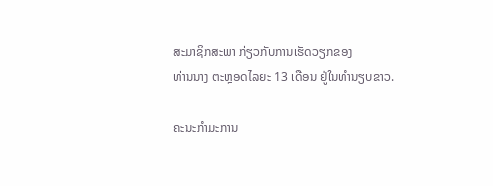ສະມາຊິກສະພາ ກ່ຽວກັບການເຮັດວຽກຂອງ
ທ່ານນາງ ຕະຫຼອດໄລຍະ 13 ເດືອນ ຢູ່ໃນທຳນຽບຂາວ.

ຄະນະກຳມະການ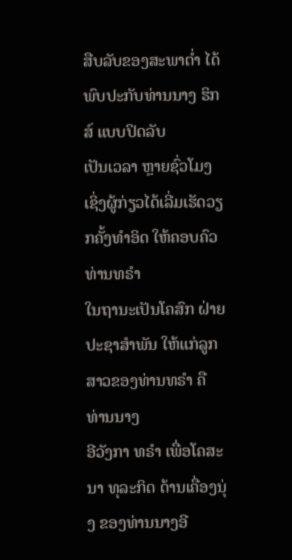ສືບລັບຂອງສະພາຕ່ຳ ໄດ້ພົບປະກັບທ່ານນາງ ຮິກສ໌ ແບບປິດລັບ
ເປັນເວລາ ຫຼາຍຊົ່ວໂມງ ເຊິ່ງຜູ້ກ່ຽວໄດ້ເລີ່ມເຮັດວຽກຄັ້ງທຳອິດ ໃຫ້ຄອບຄົວທ່ານທຣຳ
ໃນຖານະເປັນໂຄສົກ ຝ່າຍປະຊາສຳພັນ ໃຫ້ແກ່ລູກສາວຂອງທ່ານທຣຳ ຄື ທ່ານນາງ
ອີວັງກາ ທຣຳ ເພື່ອໂຄສະນາ ທຸລະກິດ ດ້ານເຄື່ອງນຸ່ງ ຂອງທ່ານນາງອີ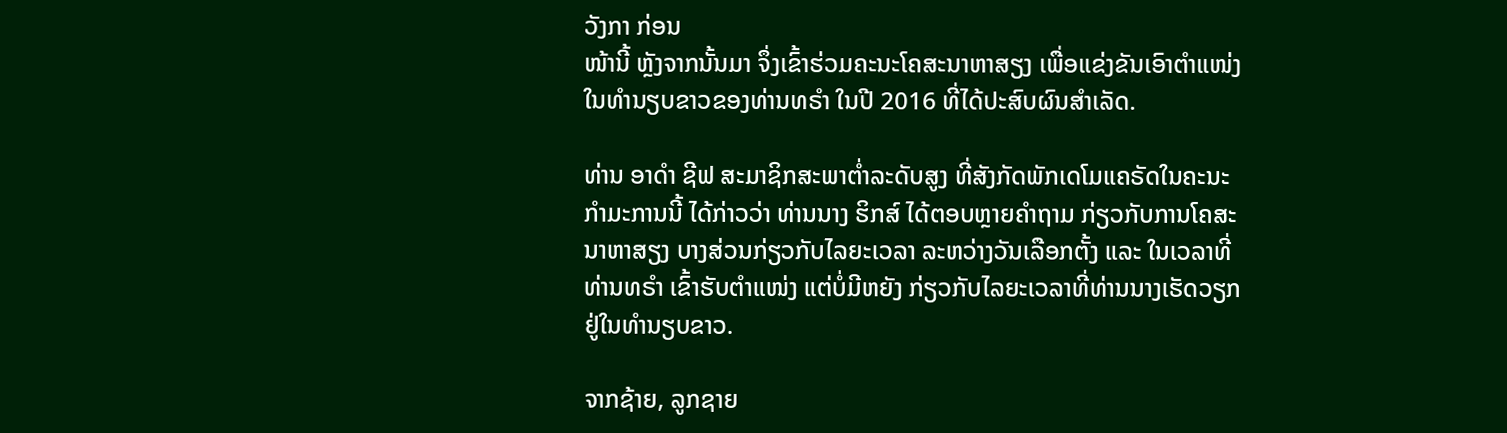ວັງກາ ກ່ອນ
ໜ້ານີ້ ຫຼັງຈາກນັ້ນມາ ຈຶ່ງເຂົ້າຮ່ວມຄະນະໂຄສະນາຫາສຽງ ເພື່ອແຂ່ງຂັນເອົາຕຳແໜ່ງ
ໃນທຳນຽບຂາວຂອງທ່ານທຣຳ ໃນປີ 2016 ທີ່ໄດ້ປະສົບຜົນສຳເລັດ.

ທ່ານ ອາດຳ ຊີຟ ສະມາຊິກສະພາຕ່ຳລະດັບສູງ ທີ່ສັງກັດພັກເດໂມແຄຣັດໃນຄະນະ
ກຳມະການນີ້ ໄດ້ກ່າວວ່າ ທ່ານນາງ ຮິກສ໌ ໄດ້ຕອບຫຼາຍຄຳຖາມ ກ່ຽວກັບການໂຄສະ
ນາຫາສຽງ ບາງສ່ວນກ່ຽວກັບໄລຍະເວລາ ລະຫວ່າງວັນເລືອກຕັ້ງ ແລະ ໃນເວລາທີ່
ທ່ານທຣຳ ເຂົ້າຮັບຕຳແໜ່ງ ແຕ່ບໍ່ມີຫຍັງ ກ່ຽວກັບໄລຍະເວລາທີ່ທ່ານນາງເຮັດວຽກ
ຢູ່ໃນທຳນຽບຂາວ.

ຈາກຊ້າຍ, ລູກຊາຍ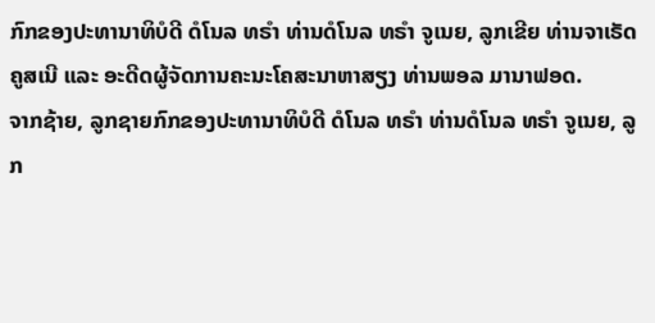ກົກຂອງປະທານາທິບໍດີ ດໍໂນລ ທຣຳ ທ່ານດໍໂນລ ທຣຳ ຈູເນຍ, ລູກເຂີຍ ທ່ານຈາເຣັດ ຄູສເນີ ແລະ ອະດີດຜູ້ຈັດການຄະນະໂຄສະນາຫາສຽງ ທ່ານພອລ ມານາຟອດ.
ຈາກຊ້າຍ, ລູກຊາຍກົກຂອງປະທານາທິບໍດີ ດໍໂນລ ທຣຳ ທ່ານດໍໂນລ ທຣຳ ຈູເນຍ, ລູກ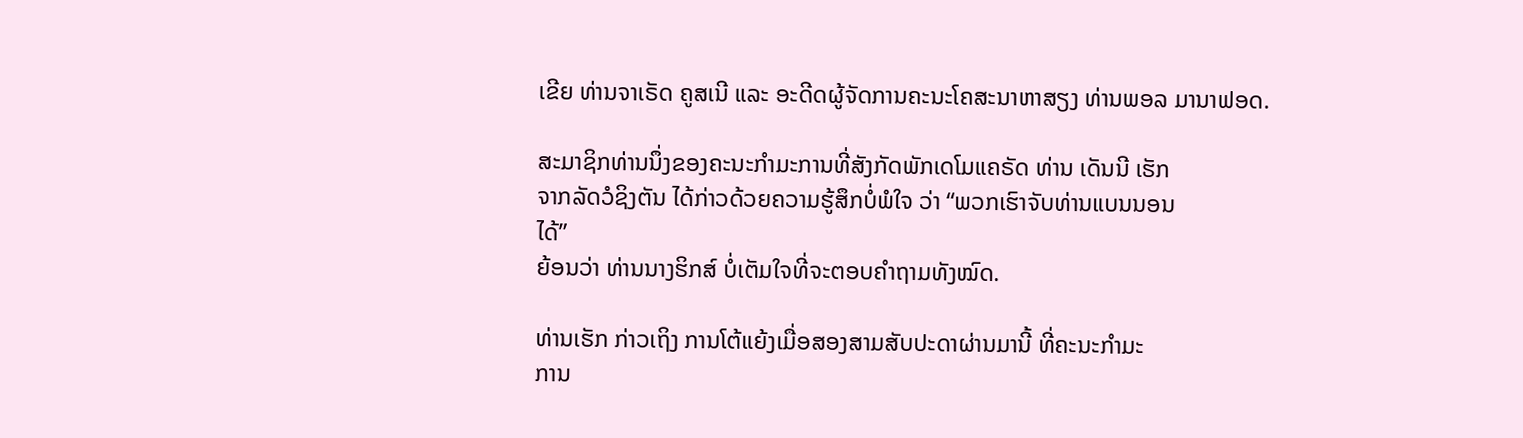ເຂີຍ ທ່ານຈາເຣັດ ຄູສເນີ ແລະ ອະດີດຜູ້ຈັດການຄະນະໂຄສະນາຫາສຽງ ທ່ານພອລ ມານາຟອດ.

ສະມາຊິກທ່ານນຶ່ງຂອງຄະນະກຳມະການທີ່ສັງກັດພັກເດໂມແຄຣັດ ທ່ານ ເດັນນີ ເຮັກ
ຈາກລັດວໍຊິງຕັນ ໄດ້ກ່າວດ້ວຍຄວາມຮູ້ສຶກບໍ່ພໍໃຈ ວ່າ “ພວກເຮົາຈັບທ່ານແບນນອນ
ໄດ້”
ຍ້ອນວ່າ ທ່ານນາງຮິກສ໌ ບໍ່ເຕັມໃຈທີ່ຈະຕອບຄຳຖາມທັງໝົດ.

ທ່ານເຮັກ ກ່າວເຖິງ ການໂຕ້ແຍ້ງເມື່ອສອງສາມສັບປະດາຜ່ານມານີ້ ທີ່ຄະນະກຳມະ
ການ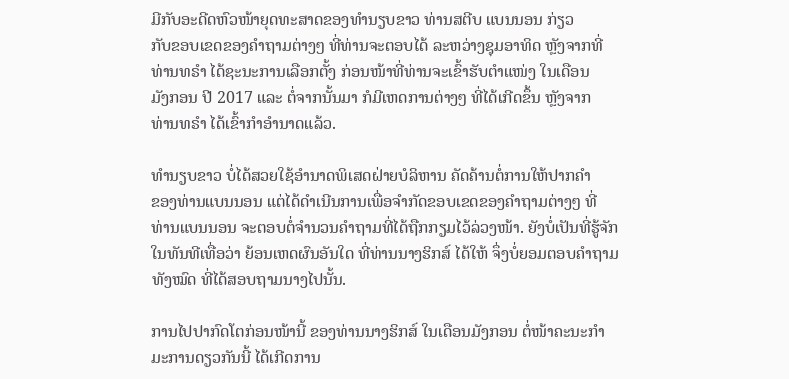ມີກັບອະດີດຫົວໜ້າຍຸດທະສາດຂອງທຳນຽບຂາວ ທ່ານສຕີບ ແບນນອນ ກ່ຽວ
ກັບຂອບເຂດຂອງຄຳຖາມຕ່າງໆ ທີ່ທ່ານຈະຕອບໄດ້ ລະຫວ່າງຊຸມອາທິດ ຫຼັງຈາກທີ່
ທ່ານທຣຳ ໄດ້ຊະນະການເລືອກຕັ້ງ ກ່ອນໜ້າທີ່ທ່ານຈະເຂົ້າຮັບຕຳແໜ່ງ ໃນເດືອນ
ມັງກອນ ປີ 2017 ແລະ ຕໍ່ຈາກນັ້ນມາ ກໍມີເຫດການຕ່າງໆ ທີ່ໄດ້ເກີດຂຶ້ນ ຫຼັງຈາກ
ທ່ານທຣຳ ໄດ້ເຂົ້າກຳອຳນາດແລ້ວ.

ທຳນຽບຂາວ ບໍ່ໄດ້ສວຍໃຊ້ອຳນາດພິເສດຝ່າຍບໍລິຫານ ຄັດຄ້ານຕໍ່ການໃຫ້ປາກຄຳ
ຂອງທ່ານແບນນອນ ແຕ່ໄດ້ດຳເນີນການເພື່ອຈຳກັດຂອບເຂດຂອງຄຳຖາມຕ່າງໆ ທີ່
ທ່ານແບນນອນ ຈະຕອບຕໍ່ຈຳນວນຄຳຖາມທີ່ໄດ້ຖືກກຽມໄວ້ລ່ວງໜ້າ. ຍັງບໍ່ເປັນທີ່ຮູ້ຈັກ
ໃນທັນທີເທື່ອວ່າ ຍ້ອນເຫດຜົນອັນໃດ ທີ່ທ່ານນາງຮິກສ໌ ໄດ້ໃຫ້ ຈຶ່ງບໍ່ຍອມຕອບຄຳຖາມ
ທັງໝົດ ທີ່ໄດ້ສອບຖາມນາງໄປນັ້ນ.

ການໄປປາກົດໂຕກ່ອນໜ້ານີ້ ຂອງທ່ານນາງຮິກສ໌ ໃນເດືອນມັງກອນ ຕໍ່ໜ້າຄະນະກຳ
ມະການດຽວກັນນີ້ ໄດ້ເກີດການ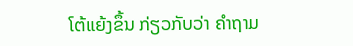ໂຕ້ແຍ້ງຂຶ້ນ ກ່ຽວກັບວ່າ ຄຳຖາມ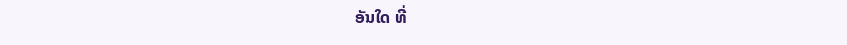ອັນໃດ ທີ່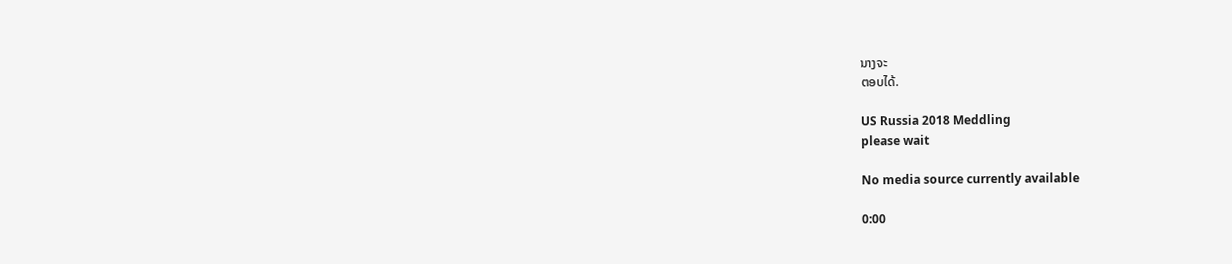ນາງຈະ
ຕອບໄດ້.

US Russia 2018 Meddling
please wait

No media source currently available

0:00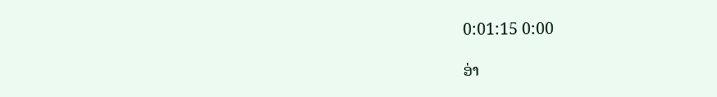0:01:15 0:00

ອ່າ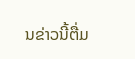ນຂ່າວນີ້ຕື່ມ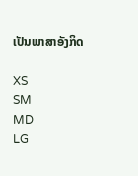ເປັນພາສາອັງກິດ

XS
SM
MD
LG